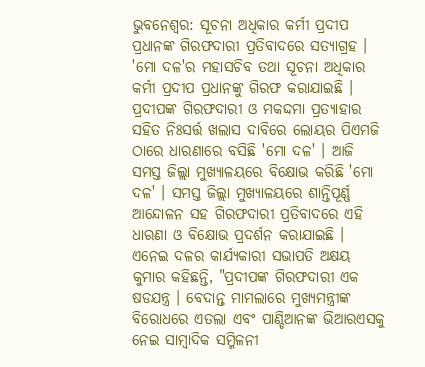ଭୁବନେଶ୍ବର: ସୂଚନା ଅଧିକାର କର୍ମୀ ପ୍ରଦୀପ ପ୍ରଧାନଙ୍କ ଗିରଫଦାରୀ ପ୍ରତିବାଦରେ ସତ୍ୟାଗ୍ରହ । 'ମୋ ଦଳ'ର ମହାସଚିବ ତଥା ସୂଚନା ଅଧିକାର କର୍ମୀ ପ୍ରଦୀପ ପ୍ରଧାନଙ୍କୁ ଗିରଫ କରାଯାଇଛି । ପ୍ରଦୀପଙ୍କ ଗିରଫଦାରୀ ଓ ମକଦ୍ଦମା ପ୍ରତ୍ୟାହାର ସହିତ ନିଃସର୍ତ୍ତ ଖଲାସ ଦାବିରେ ଲୋୟର ପିଏମଜି ଠାରେ ଧାରଣାରେ ବସିଛି 'ମୋ ଦଳ' । ଆଜି ସମସ୍ତ ଜିଲ୍ଲା ମୁଖ୍ୟାଳୟରେ ବିକ୍ଷୋଭ କରିଛି 'ମୋ ଦଳ' । ସମସ୍ତ ଜିଲ୍ଲା ମୁଖ୍ୟାଳୟରେ ଶାନ୍ତିପୂର୍ଣ୍ଣ ଆନ୍ଦୋଳନ ସହ ଗିରଫଦାରୀ ପ୍ରତିବାଦରେ ଏହି ଧାରଣା ଓ ବିକ୍ଷୋଭ ପ୍ରଦର୍ଶନ କରାଯାଇଛି ।
ଏନେଇ ଦଳର କାର୍ଯ୍ୟକାରୀ ସଭାପତି ଅକ୍ଷୟ କୁମାର କହିଛନ୍ତି, "ପ୍ରଦୀପଙ୍କ ଗିରଫଦାରୀ ଏକ ଷଡଯନ୍ତ୍ର । ବେଦାନ୍ତ ମାମଲାରେ ମୁଖ୍ୟମନ୍ତ୍ରୀଙ୍କ ବିରୋଧରେ ଏତଲା ଏବଂ ପାଣ୍ଡିଆନଙ୍କ ଭିଆରଏସକୁ ନେଇ ସାମ୍ୱାଦିକ ସମ୍ମିଳନୀ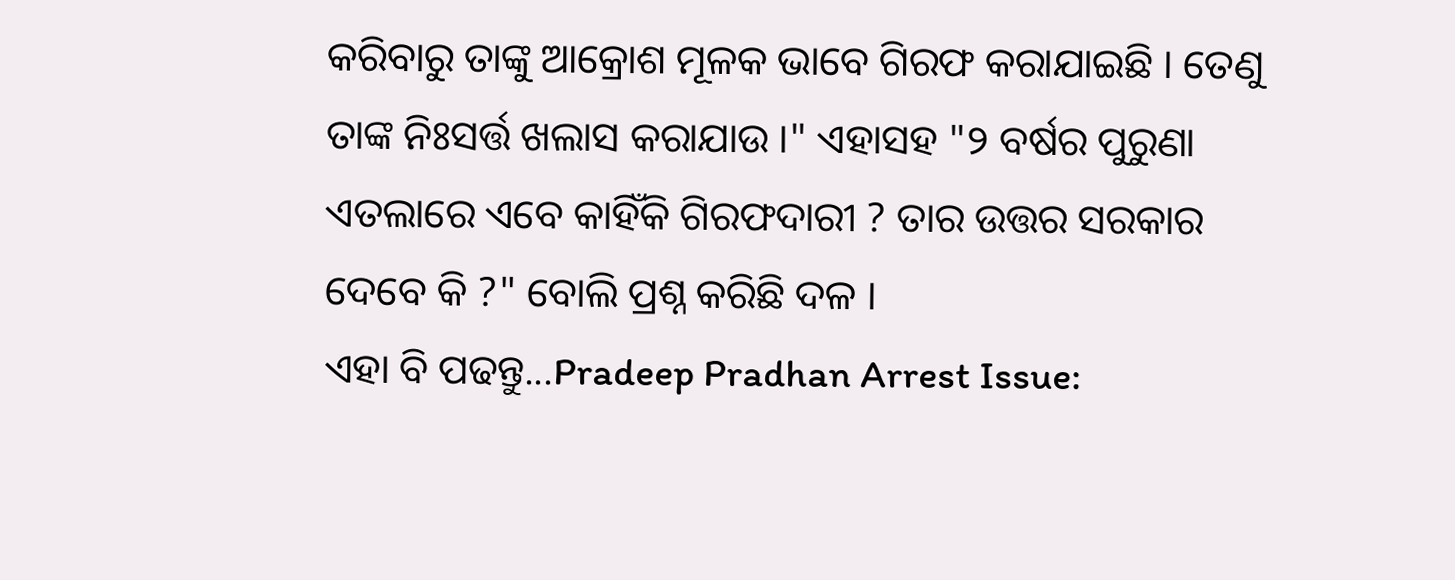କରିବାରୁ ତାଙ୍କୁ ଆକ୍ରୋଶ ମୂଳକ ଭାବେ ଗିରଫ କରାଯାଇଛି । ତେଣୁ ତାଙ୍କ ନିଃସର୍ତ୍ତ ଖଲାସ କରାଯାଉ ।" ଏହାସହ "୨ ବର୍ଷର ପୁରୁଣା ଏତଲାରେ ଏବେ କାହିଁକି ଗିରଫଦାରୀ ? ତାର ଉତ୍ତର ସରକାର ଦେବେ କି ?" ବୋଲି ପ୍ରଶ୍ନ କରିଛି ଦଳ ।
ଏହା ବି ପଢନ୍ତୁ...Pradeep Pradhan Arrest Issue: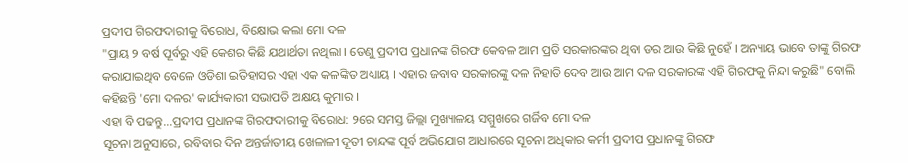ପ୍ରଦୀପ ଗିରଫଦାରୀକୁ ବିରୋଧ, ବିକ୍ଷୋଭ କଲା ମୋ ଦଳ
"ପ୍ରାୟ ୨ ବର୍ଷ ପୂର୍ବରୁ ଏହି କେଶର କିଛି ଯଥାର୍ଥତା ନଥିଲା । ତେଣୁ ପ୍ରଦୀପ ପ୍ରଧାନଙ୍କ ଗିରଫ କେବଳ ଆମ ପ୍ରତି ସରକାରଙ୍କର ଥିବା ଡର ଆଉ କିଛି ନୁହେଁ । ଅନ୍ୟାୟ ଭାବେ ତାଙ୍କୁ ଗିରଫ କରାଯାଇଥିବ ବେଳେ ଓଡିଶା ଇତିହାସର ଏହା ଏକ କଳଙ୍କିତ ଅଧ୍ୟାୟ । ଏହାର ଜବାବ ସରକାରଙ୍କୁ ଦଳ ନିହାତି ଦେବ ଆଉ ଆମ ଦଳ ସରକାରଙ୍କ ଏହି ଗିରଫକୁ ନିନ୍ଦା କରୁଛି" ବୋଲି କହିଛନ୍ତି 'ମୋ ଦଳର' କାର୍ଯ୍ୟକାରୀ ସଭାପତି ଅକ୍ଷୟ କୁମାର ।
ଏହା ବି ପଢନ୍ତୁ...ପ୍ରଦୀପ ପ୍ରଧାନଙ୍କ ଗିରଫଦାରୀକୁ ବିରୋଧ: ୨ରେ ସମସ୍ତ ଜିଲ୍ଲା ମୁଖ୍ୟାଳୟ ସମ୍ମୁଖରେ ଗର୍ଜିବ ମୋ ଦଳ
ସୂଚନା ଅନୁସାରେ, ରବିବାର ଦିନ ଅନ୍ତର୍ଜାତୀୟ ଖେଳାଳୀ ଦୂତୀ ଚାନ୍ଦଙ୍କ ପୂର୍ବ ଅଭିଯୋଗ ଆଧାରରେ ସୂଚନା ଅଧିକାର କର୍ମୀ ପ୍ରଦୀପ ପ୍ରଧାନଙ୍କୁ ଗିରଫ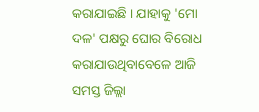କରାଯାଇଛି । ଯାହାକୁ 'ମୋ ଦଳ' ପକ୍ଷରୁ ଘୋର ବିରୋଧ କରାଯାଉଥିବାବେଳେ ଆଜି ସମସ୍ତ ଜିଲ୍ଲା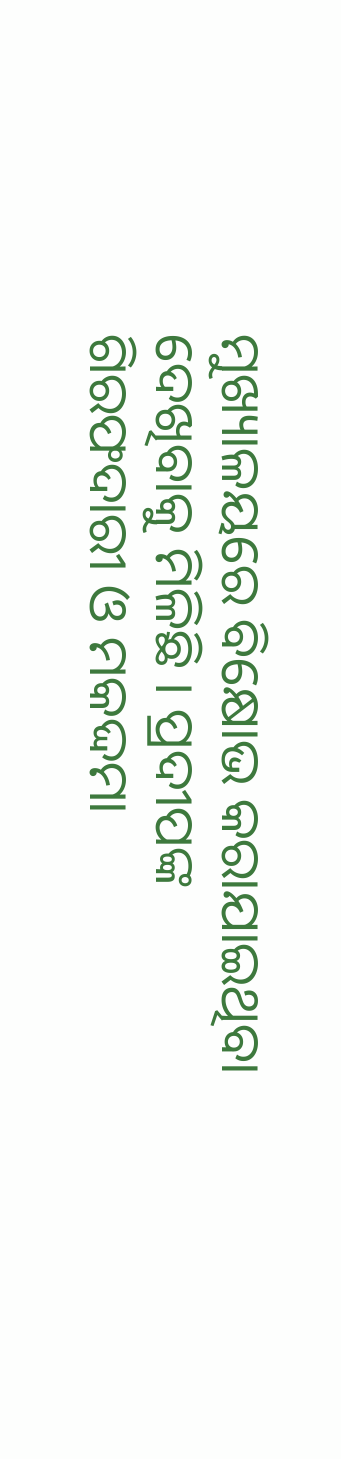ମୁଖ୍ୟାଳୟରେ ବିକ୍ଷୋଭ କରାଯାଇଥିବା ଦେଖିବାକୁ ମିଳିଛି । ପ୍ରଦୀପଙ୍କ ଗିରଫଦାରୀ ଓ ମକଦ୍ଦମା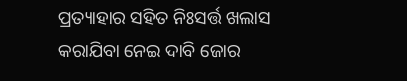ପ୍ରତ୍ୟାହାର ସହିତ ନିଃସର୍ତ୍ତ ଖଲାସ କରାଯିବା ନେଇ ଦାବି ଜୋର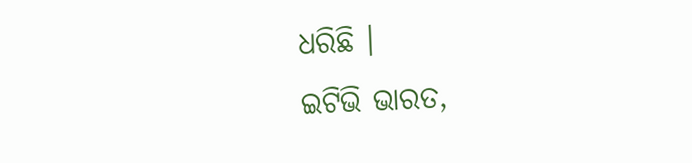ଧରିଛି ।
ଇଟିଭି ଭାରତ,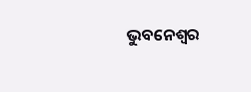ଭୁବନେଶ୍ବର